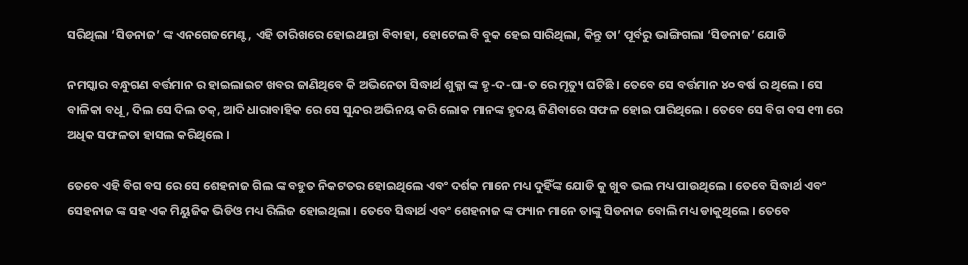ସରିଥିଲା ‘ସିଡନାଜ’ ଙ୍କ ଏନଗେଜମେଣ୍ଟ, ଏହି ତାରିଖରେ ହୋଇଥାନ୍ତା ବିବାହା, ହୋଟେଲ ବି ବୁକ ହେଇ ସାରିଥିଲା, କିନ୍ତୁ ତା’ ପୂର୍ବରୁ ଭାଙ୍ଗିଗଲା ‘ସିଡନାଜ’ ଯୋଡି

ନମସ୍କାର ବନ୍ଧୁଗଣ ବର୍ତ୍ତମାନ ର ହାଇଲାଇଟ ଖବର ଜାଣିଥିବେ କି ଅଭିନେତା ସିଦ୍ଧାର୍ଥ ଶୁକ୍ଳା ଙ୍କ ହୃ-ଦ-ଘା-ତ ରେ ମୃତ୍ୟୁ ଘଟିଛି । ତେବେ ସେ ବର୍ତ୍ତମାନ ୪୦ ବର୍ଷ ର ଥିଲେ । ସେ ବାଳିକା ବଧୂ, ଦିଲ ସେ ଦିଲ ତକ୍, ଆଦି ଧାରାବାହିକ ରେ ସେ ସୁନ୍ଦର ଅଭିନୟ କରି ଲୋକ ମାନଙ୍କ ହୃଦୟ ଜିଣିବାରେ ସଫଳ ହୋଇ ପାରିଥିଲେ । ତେବେ ସେ ବିଗ ବସ ୧୩ ରେ ଅଧିକ ସଫଳତା ହାସଲ କରିଥିଲେ ।

ତେବେ ଏହି ବିଗ ବସ ରେ ସେ ଶେହନାଜ ଗିଲ ଙ୍କ ବହୁତ ନିକଟତର ହୋଇଥିଲେ ଏବଂ ଦର୍ଶକ ମାନେ ମଧ୍ୟ ଦୁହିଁଙ୍କ ଯୋଡି କୁ ଖୁବ ଭଲ ମଧ୍ୟ ପାଉଥିଲେ । ତେବେ ସିଦ୍ଧାର୍ଥ ଏବଂ ସେହନାଜ ଙ୍କ ସହ ଏକ ମିୟୁଜିକ ଭିଡିଓ ମଧ୍ୟ ରିଲିଜ ହୋଇଥିଲା । ତେବେ ସିଦ୍ଧାର୍ଥ ଏବଂ ଶେହନାଜ ଙ୍କ ଫ୍ୟାନ ମାନେ ତାଙ୍କୁ ସିଡନାଜ ବୋଲି ମଧ୍ୟ ଡାକୁଥିଲେ । ତେବେ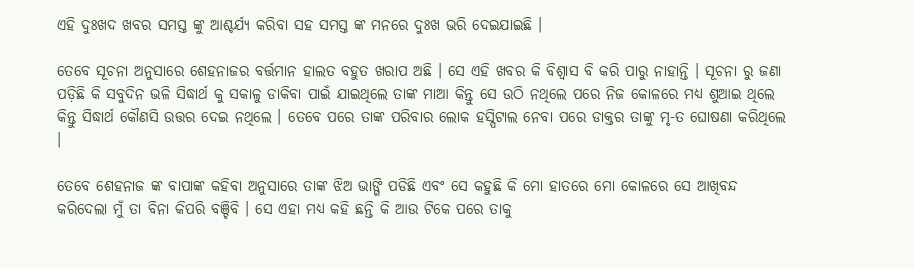ଏହି ଦୁଃଖଦ ଖବର ସମସ୍ତ ଙ୍କୁ ଆଶ୍ଚର୍ଯ୍ୟ କରିବା ସହ ସମସ୍ତ ଙ୍କ ମନରେ ଦୁଃଖ ଭରି ଦେଇଯାଇଛି ।

ତେବେ ସୂଚନା ଅନୁସାରେ ଶେହନାଜର ବର୍ତ୍ତମାନ ହାଲତ ବହୁତ ଖରାପ ଅଛି । ସେ ଏହି ଖବର କି ବିଶ୍ୱାସ ବି କରି ପାରୁ ନାହାନ୍ତି । ସୂଚନା ରୁ ଜଣା ପଡ଼ିଛି କି ସବୁଦିନ ଭଳି ସିଦ୍ଧାର୍ଥ କୁ ସକାଳୁ ଡାକିବା ପାଇଁ ଯାଇଥିଲେ ତାଙ୍କ ମାଆ କିନ୍ତୁ ସେ ଉଠି ନଥିଲେ ପରେ ନିଜ କୋଳରେ ମଧ୍ୟ ଶୁଆଇ ଥିଲେ କିନ୍ତୁ ସିଦ୍ଧାର୍ଥ କୌଣସି ଉତ୍ତର ଦେଇ ନଥିଲେ । ତେବେ ପରେ ତାଙ୍କ ପରିବାର ଲୋକ ହସ୍ପିଟାଲ ନେବା ପରେ ଡାକ୍ତର ତାଙ୍କୁ ମୃ-ତ ଘୋଷଣା କରିଥିଲେ ।

ତେବେ ଶେହନାଜ ଙ୍କ ବାପାଙ୍କ କହିବା ଅନୁସାରେ ତାଙ୍କ ଝିଅ ଭାଙ୍ଗି ପଡିଛି ଏବଂ ସେ କହୁଛି କି ମୋ ହାତରେ ମୋ କୋଳରେ ସେ ଆଖିବନ୍ଦ କରିଦେଲା ମୁଁ ତା ବିନା କିପରି ବଞ୍ଚିବି । ସେ ଏହା ମଧ୍ୟ କହି ଛନ୍ତି କି ଆଉ ଟିକେ ପରେ ତାକୁ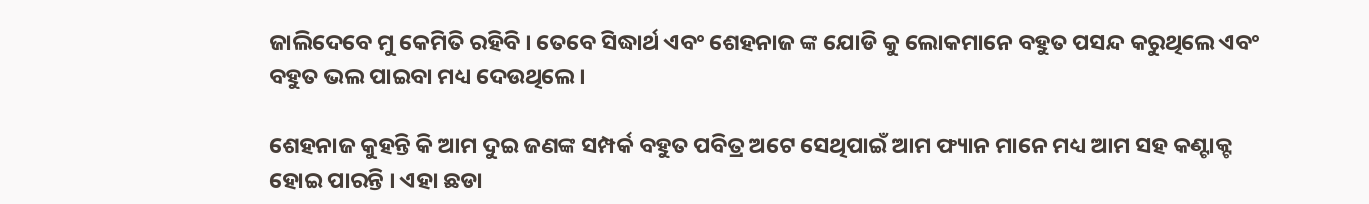ଜାଲିଦେବେ ମୁ କେମିତି ରହିବି । ତେବେ ସିଦ୍ଧାର୍ଥ ଏବଂ ଶେହନାଜ ଙ୍କ ଯୋଡି କୁ ଲୋକମାନେ ବହୁତ ପସନ୍ଦ କରୁଥିଲେ ଏବଂ ବହୁତ ଭଲ ପାଇବା ମଧ୍ୟ ଦେଉଥିଲେ ।

ଶେହନାଜ କୁହନ୍ତି କି ଆମ ଦୁଇ ଜଣଙ୍କ ସମ୍ପର୍କ ବହୁତ ପବିତ୍ର ଅଟେ ସେଥିପାଇଁ ଆମ ଫ୍ୟାନ ମାନେ ମଧ୍ୟ ଆମ ସହ କଣ୍ଟାକ୍ଟ ହୋଇ ପାରନ୍ତି । ଏହା ଛଡା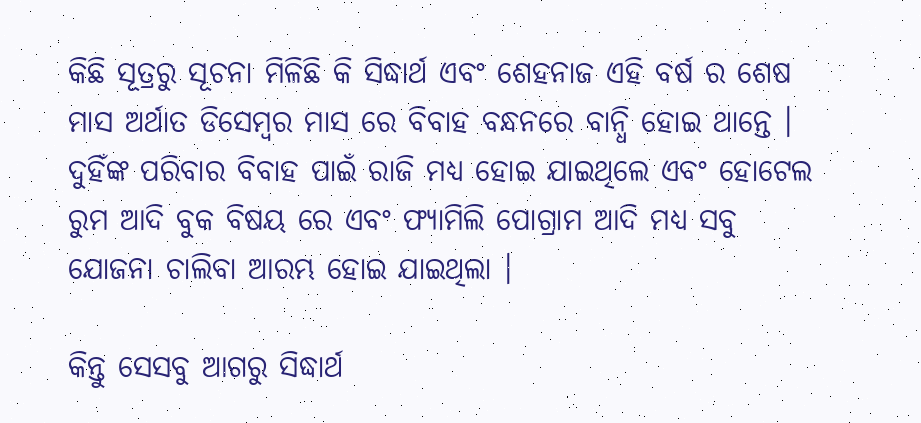କିଛି ସୂତ୍ରରୁ ସୂଚନା ମିଳିଛି କି ସିଦ୍ଧାର୍ଥ ଏବଂ ଶେହନାଜ ଏହି ବର୍ଷ ର ଶେଷ ମାସ ଅର୍ଥାତ ଡିସେମ୍ବର ମାସ ରେ ବିବାହ ବନ୍ଧନରେ ବାନ୍ଧି ହୋଇ ଥାନ୍ତେ । ଦୁହିଁଙ୍କ ପରିବାର ବିବାହ ପାଇଁ ରାଜି ମଧ୍ୟ ହୋଇ ଯାଇଥିଲେ ଏବଂ ହୋଟେଲ ରୁମ ଆଦି ବୁକ ବିଷୟ ରେ ଏବଂ ଫ୍ୟାମିଲି ପୋଗ୍ରାମ ଆଦି ମଧ୍ୟ ସବୁ ଯୋଜନା ଚାଲିବା ଆରମ୍ଭ ହୋଇ ଯାଇଥିଲା ।

କିନ୍ତୁ ସେସବୁ ଆଗରୁ ସିଦ୍ଧାର୍ଥ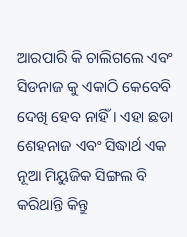ଆରପାରି କି ଚାଲିଗଲେ ଏବଂ ସିଡନାଜ କୁ ଏକାଠି କେବେବି ଦେଖି ହେବ ନାହିଁ । ଏହା ଛଡା ଶେହନାଜ ଏବଂ ସିଦ୍ଧାର୍ଥ ଏକ ନୂଆ ମିୟୁଜିକ ସିଙ୍ଗଲ ବି କରିଥାନ୍ତି କିନ୍ତୁ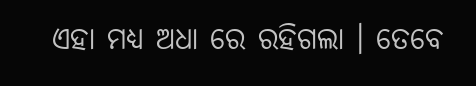ଏହା ମଧ୍ୟ ଅଧା ରେ ରହିଗଲା । ତେବେ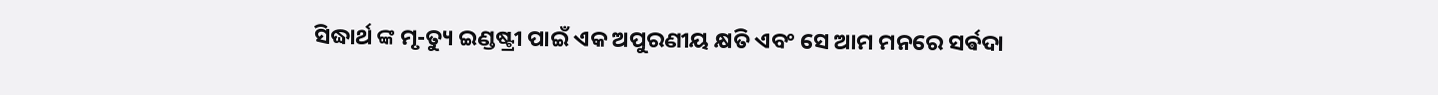ସିଦ୍ଧାର୍ଥ ଙ୍କ ମୃ-ତ୍ୟୁ ଇଣ୍ଡଷ୍ଟ୍ରୀ ପାଇଁ ଏକ ଅପୁରଣୀୟ କ୍ଷତି ଏବଂ ସେ ଆମ ମନରେ ସର୍ଵଦା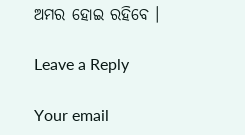ଅମର ହୋଇ ରହିବେ ।

Leave a Reply

Your email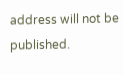address will not be published.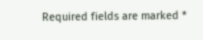Required fields are marked *